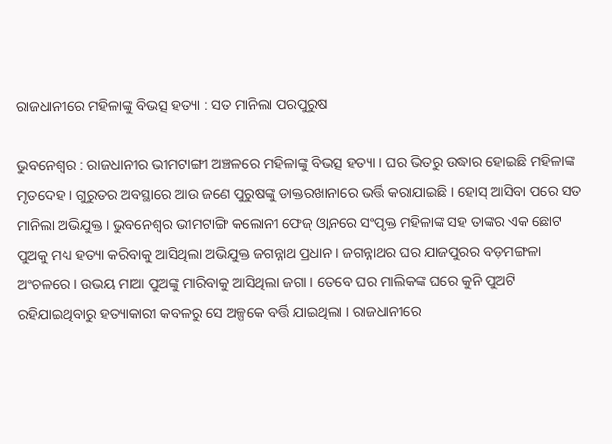ରାଜଧାନୀରେ ମହିଳାଙ୍କୁ ବିଭତ୍ସ ହତ୍ୟା : ସତ ମାନିଲା ପରପୁରୁଷ

ଭୁବନେଶ୍ୱର : ରାଜଧାନୀର ଭୀମଟାଙ୍ଗୀ ଅଞ୍ଚଳରେ ମହିଳାଙ୍କୁ ବିଭତ୍ସ ହତ୍ୟା । ଘର ଭିତରୁ ଉଦ୍ଧାର ହୋଇଛି ମହିଳାଙ୍କ ମୃତଦେହ । ଗୁରୁତର ଅବସ୍ଥାରେ ଆଉ ଜଣେ ପୁରୁଷଙ୍କୁ ଡାକ୍ତରଖାନାରେ ଭର୍ତ୍ତି କରାଯାଇଛି । ହୋସ୍ ଆସିବା ପରେ ସତ ମାନିଲା ଅଭିଯୁକ୍ତ । ଭୁବନେଶ୍ବର ଭୀମଟାଙ୍ଗି କଲୋନୀ ଫେଜ୍ ଓ୍ଵାନରେ ସଂପୃକ୍ତ ମହିଳାଙ୍କ ସହ ତାଙ୍କର ଏକ ଛୋଟ ପୁଅକୁ ମଧ୍ୟ ହତ୍ୟା କରିବାକୁ ଆସିଥିଲା ଅଭିଯୁକ୍ତ ଜଗନ୍ନାଥ ପ୍ରଧାନ । ଜଗନ୍ନାଥର ଘର ଯାଜପୁରର ବଡ଼ମଙ୍ଗଳା ଅଂଚଳରେ । ଉଭୟ ମାଆ ପୁଅଙ୍କୁ ମାରିବାକୁ ଆସିଥିଲା ଜଗା । ତେବେ ଘର ମାଲିକଙ୍କ ଘରେ କୁନି ପୁଅଟି ରହିଯାଇଥିବାରୁ ହତ୍ୟାକାରୀ କବଳରୁ ସେ ଅଳ୍ପକେ ବର୍ତ୍ତି ଯାଇଥିଲା । ରାଜଧାନୀରେ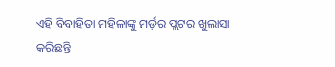ଏହି ବିବାହିତା ମହିଳାଙ୍କୁ ମର୍ଡ଼ର ପ୍ଲଟର ଖୁଲାସା କରିଛନ୍ତି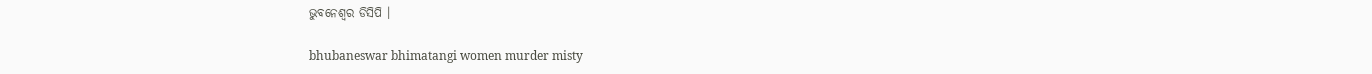ଭୁବନେଶ୍ଵର ଡିସିପି ।

bhubaneswar bhimatangi women murder misty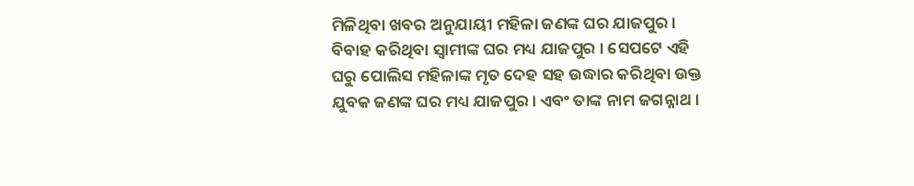ମିଳିଥିବା ଖବର ଅନୁଯାୟୀ ମହିଳା ଜଣଙ୍କ ଘର ଯାଜପୁର । ବିବାହ କରିଥିବା ସ୍ୱାମୀଙ୍କ ଘର ମଧ୍ୟ ଯାଜପୁର । ସେପଟେ ଏହି ଘରୁ ପୋଲିସ ମହିଳାଙ୍କ ମୃତ ଦେହ ସହ ଉଦ୍ଧାର କରିଥିବା ଉକ୍ତ ଯୁବକ ଜଣଙ୍କ ଘର ମଧ୍ୟ ଯାଜପୁର । ଏବଂ ତାଙ୍କ ନାମ ଜଗନ୍ନାଥ ।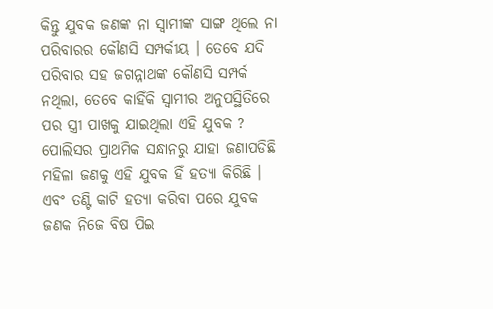କିନ୍ତୁ ଯୁବକ ଜଣଙ୍କ ନା ସ୍ୱାମୀଙ୍କ ସାଙ୍ଗ ଥିଲେ ନା ପରିବାରର କୌଣସି ସମ୍ପର୍କୀୟ । ତେବେ ଯଦି ପରିବାର ସହ ଜଗନ୍ନାଥଙ୍କ କୌଣସି ସମ୍ପର୍କ ନଥିଲା, ତେବେ କାହିଁକି ସ୍ୱାମୀର ଅନୁପସ୍ଥିତିରେ ପର ସ୍ତ୍ରୀ ପାଖକୁ ଯାଇଥିଲା ଏହି ଯୁବକ ?
ପୋଲିସର ପ୍ରାଥମିକ ସନ୍ଧାନରୁ ଯାହା ଜଣାପଡିଛି ମହିଳା ଜଣକୁ ଏହି ଯୁବକ ହିଁ ହତ୍ୟା କିରିଛି । ଏବଂ ତଣ୍ଟି କାଟି ହତ୍ୟା କରିବା ପରେ ଯୁବକ ଜଣକ ନିଜେ ବିଷ ପିଇ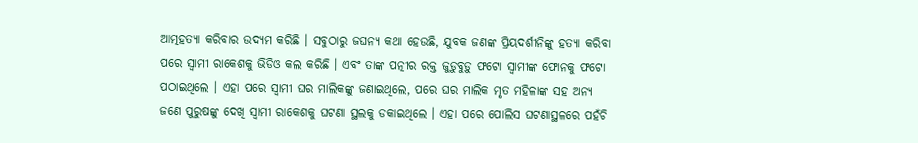ଆତ୍ମହତ୍ୟା କରିବାର ଉଦ୍ୟମ କରିଛି । ସବୁଠାରୁ ଜଘନ୍ୟ କଥା ହେଉଛି, ଯୁବକ ଜଣଙ୍କ ପ୍ରିୟଦର୍ଶୀନିଙ୍କୁ ହତ୍ୟା କରିବା ପରେ ସ୍ୱାମୀ ରାକେଶକୁ ଭିଡିଓ କଲ କରିଛି । ଏବଂ ତାଙ୍କ ପତ୍ନୀର ରକ୍ତ ଜୁଡ଼ୁବୁଡ଼ୁ ଫଟୋ ସ୍ୱାମୀଙ୍କ ଫୋନକୁ ଫଟୋ ପଠାଇଥିଲେ । ଏହା ପରେ ସ୍ୱାମୀ ଘର ମାଲିକଙ୍କୁ ଜଣାଇଥିଲେ, ପରେ ଘର ମାଲିକ ମୃତ ମହିଳାଙ୍କ ସହ ଅନ୍ୟ ଜଣେ ପୁରୁଷଙ୍କୁ ଦେଖି ସ୍ୱାମୀ ରାକେଶକୁ ଘଟଣା ସ୍ଥଲକୁ ଡକାଇଥିଲେ । ଏହା ପରେ ପୋଲିସ ଘଟଣାସ୍ଥଳରେ ପହଁଚି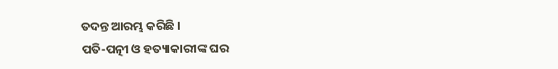ତଦନ୍ତ ଆରମ୍ଭ କରିଛି ।
ପତି-ପତ୍ନୀ ଓ ହତ୍ୟାକାରୀଙ୍କ ଘର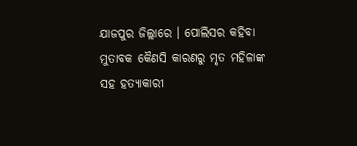ଯାଜପୁର ଜିଲ୍ଲାରେ । ପୋଲିସର କହିବା ମୁତାବକ କୈଣସି କାରଣରୁ ମୃତ ମହିଳାଙ୍କ ସହ ହତ୍ୟାକାରୀ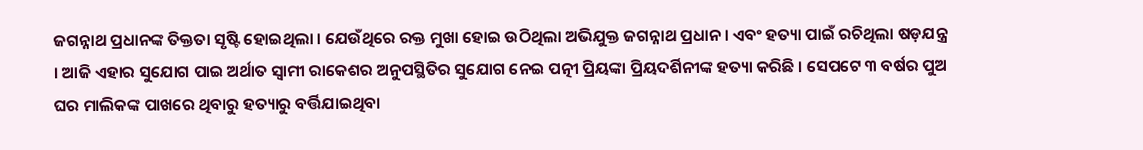ଜଗନ୍ନାଥ ପ୍ରଧାନଙ୍କ ତିକ୍ତତା ସୃଷ୍ଟି ହୋଇଥିଲା । ଯେଉଁଥିରେ ରକ୍ତ ମୁଖା ହୋଇ ଉଠିଥିଲା ଅଭିଯୁକ୍ତ ଜଗନ୍ନାଥ ପ୍ରଧାନ । ଏବଂ ହତ୍ୟା ପାଇଁ ରଚିଥିଲା ଷଡ଼ଯନ୍ତ୍ର । ଆଜି ଏହାର ସୁଯୋଗ ପାଇ ଅର୍ଥାତ ସ୍ୱାମୀ ରାକେଶର ଅନୁପସ୍ଥିତିର ସୁଯୋଗ ନେଇ ପତ୍ନୀ ପ୍ରିୟଙ୍କା ପ୍ରିୟଦର୍ଶିନୀଙ୍କ ହତ୍ୟା କରିଛି । ସେପଟେ ୩ ବର୍ଷର ପୁଅ ଘର ମାଲିକଙ୍କ ପାଖରେ ଥିବାରୁ ହତ୍ୟାରୁ ବର୍ତ୍ତିଯାଇଥିବା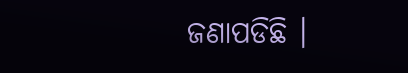ଜଣାପଡିଛି ।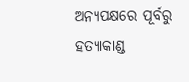ଅନ୍ୟପକ୍ଷରେ ପୂର୍ବରୁ ହତ୍ୟାକାଣ୍ଡ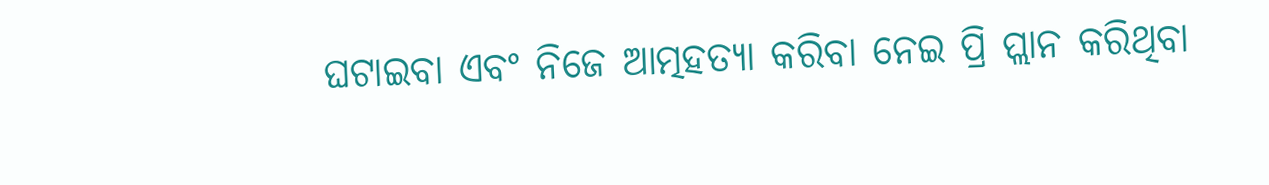ଘଟାଇବା ଏବଂ ନିଜେ ଆତ୍ମହତ୍ୟା କରିବା ନେଇ ପ୍ରି ପ୍ଲାନ କରିଥିବା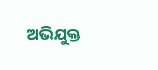ଅଭିଯୁକ୍ତ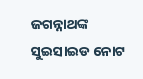ଜଗନ୍ନାଥଙ୍କ ସୁଇସାଇଡ ନୋଟ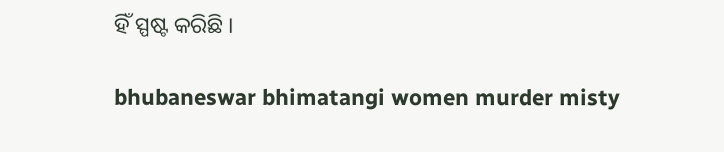ହିଁ ସ୍ପଷ୍ଟ କରିଛି ।

bhubaneswar bhimatangi women murder misty